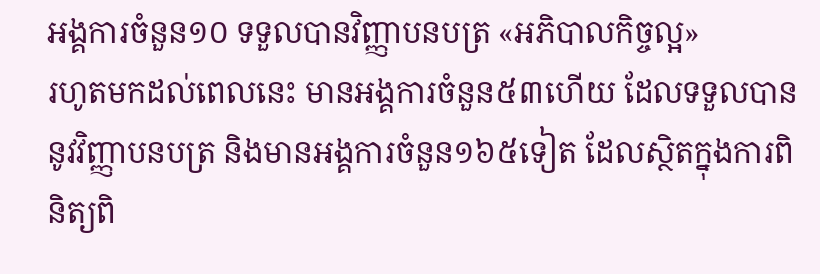អង្គការចំនួន១០ ទទួលបានវិញ្ញាបនបត្រ «អភិបាលកិច្ចល្អ»
រហូតមកដល់ពេលនេះ មានអង្គការចំនួន៥៣ហើយ ដែលទទួលបាននូវវិញ្ញាបនបត្រ និងមានអង្គការចំនួន១៦៥ទៀត ដែលស្ថិតក្នុងការពិនិត្យពិ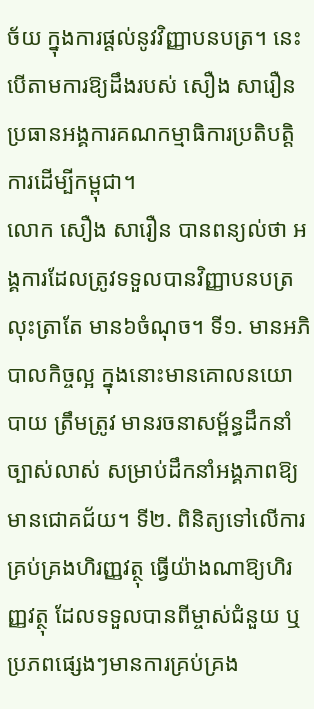ច័យ ក្នុងការផ្តល់នូវវិញ្ញាបនបត្រ។ នេះបើតាមការឱ្យដឹងរបស់ សឿង សារឿន ប្រធានអង្គការគណកម្មាធិការប្រតិបត្តិការដើម្បីកម្ពុជា។
លោក សឿង សារឿន បានពន្យល់ថា អង្គការដែលត្រូវទទួលបានវិញ្ញាបនបត្រ លុះត្រាតែ មាន៦ចំណុច។ ទី១. មានអភិបាលកិច្ចល្អ ក្នុងនោះមានគោលនយោបាយ ត្រឹមត្រូវ មានរចនាសម្ព័ន្ធដឹកនាំច្បាស់លាស់ សម្រាប់ដឹកនាំអង្គភាពឱ្យមានជោគជ័យ។ ទី២. ពិនិត្យទៅលើការគ្រប់គ្រងហិរញ្ញវត្ថុ ធ្វើយ៉ាងណាឱ្យហិរញ្ញវត្ថុ ដែលទទួលបានពីម្ចាស់ជំនួយ ឬប្រភពផ្សេងៗមានការគ្រប់គ្រង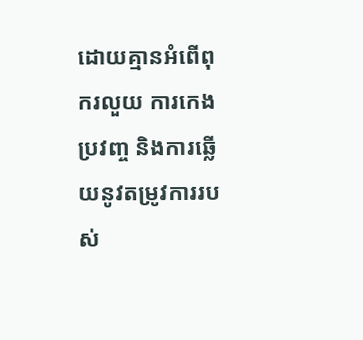ដោយគ្មានអំពើពុករលួយ ការកេងប្រវញ្ច និងការឆ្លើយនូវតម្រូវការរបស់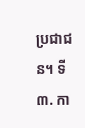ប្រជាជន។ ទី៣. កា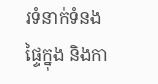រទំនាក់ទំនងផ្ទៃក្នុង និងកា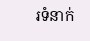រទំនាក់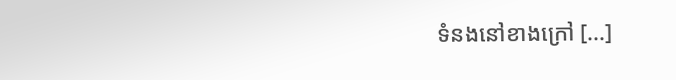ទំនងនៅខាងក្រៅ [...]